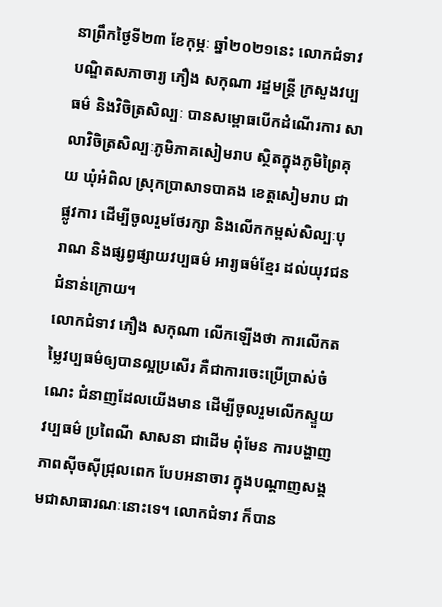នាព្រឹកថ្ងៃទី២៣ ខែកុម្ភៈ ឆ្នាំ២០២១នេះ លោកជំទាវបណ្ឌិតសភាចារ្យ ភឿង សកុណា រដ្ឋមន្ត្រី ក្រសួងវប្បធម៌ និងវិចិត្រសិល្បៈ បានសម្ពោធបើកដំណើរការ សាលាវិចិត្រសិល្បៈភូមិភាគសៀមរាប ស្ថិតក្នុងភូមិព្រៃគុយ ឃុំអំពិល ស្រុកប្រាសាទបាគង ខេត្តសៀមរាប ជាផ្លូវការ ដើម្បីចូលរួមថែរក្សា និងលើកកម្ពស់សិល្បៈបុរាណ និងផ្សព្វផ្សាយវប្បធម៌ អារ្យធម៌ខ្មែរ ដល់យុវជនជំនាន់ក្រោយ។
លោកជំទាវ ភឿង សកុណា លើកឡើងថា ការលើកតម្លៃវប្បធម៌ឲ្យបានល្អប្រសើរ គឺជាការចេះប្រើប្រាស់ចំណេះ ជំនាញដែលយើងមាន ដើម្បីចូលរួមលើកស្ទួយ វប្បធម៌ ប្រពៃណី សាសនា ជាដើម ពុំមែន ការបង្ហាញភាពស៊ីចស៊ីជ្រុលពេក បែបអនាចារ ក្នុងបណ្តាញសង្គមជាសាធារណៈនោះទេ។ លោកជំទាវ ក៏បាន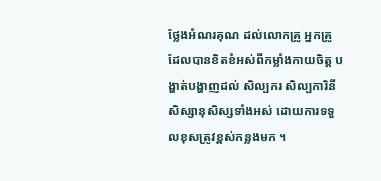ថ្លែងអំណរគុណ ដល់លោកគ្រូ អ្នកគ្រូ ដែលបានខិតខំអស់ពីកម្លាំងកាយចិត្ត បង្ហាត់បង្ហាញដល់ សិល្បករ សិល្បការិនី សិស្សានុសិស្សទាំងអស់ ដោយការទទួលខុសត្រូវខ្ពស់កន្លងមក ។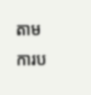តាមការប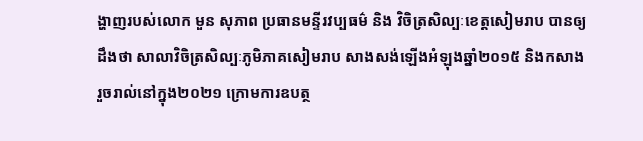ង្ហាញរបស់លោក មួន សុភាព ប្រធានមន្ទីរវប្បធម៌ និង វិចិត្រសិល្បៈខេត្តសៀមរាប បានឲ្យដឹងថា សាលាវិចិត្រសិល្បៈភូមិភាគសៀមរាប សាងសង់ឡើងអំឡុងឆ្នាំ២០១៥ និងកសាងរួចរាល់នៅក្នុង២០២១ ក្រោមការឧបត្ថ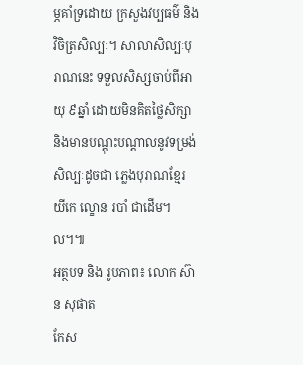ម្ភគាំទ្រដោយ ក្រសួងវប្បធម៌ និងវិចិត្រសិល្បៈ។ សាលាសិល្បៈបុរាណនេះ ទទួលសិស្សចាប់ពីអាយុ ៩ឆ្នាំ ដោយមិនគិតថ្លៃសិក្សា និងមានបណ្ដុះបណ្ដាលនូវទម្រង់សិល្បៈដូចជា ភ្លេងបុរាណខ្មែរ យីកេ ល្ខោន របាំ ជាដើម។ល។៕
អត្ថបទ និង រូបភាព៖ លោក ស៊ាន សុផាត
កែស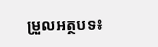ម្រួលអត្ថបទ៖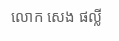លោក សេង ផល្លី